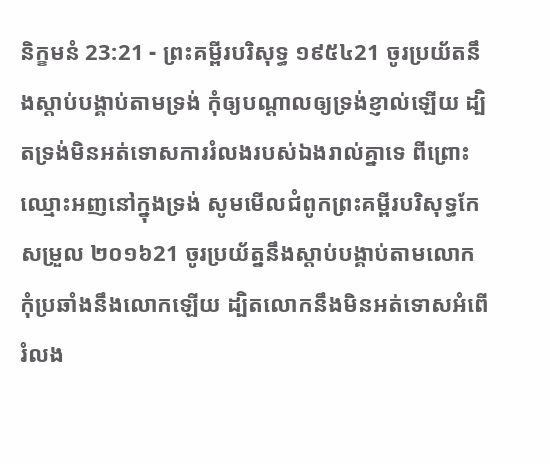និក្ខមនំ 23:21 - ព្រះគម្ពីរបរិសុទ្ធ ១៩៥៤21 ចូរប្រយ័តនឹងស្តាប់បង្គាប់តាមទ្រង់ កុំឲ្យបណ្តាលឲ្យទ្រង់ខ្ញាល់ឡើយ ដ្បិតទ្រង់មិនអត់ទោសការរំលងរបស់ឯងរាល់គ្នាទេ ពីព្រោះឈ្មោះអញនៅក្នុងទ្រង់ សូមមើលជំពូកព្រះគម្ពីរបរិសុទ្ធកែសម្រួល ២០១៦21 ចូរប្រយ័ត្ននឹងស្តាប់បង្គាប់តាមលោក កុំប្រឆាំងនឹងលោកឡើយ ដ្បិតលោកនឹងមិនអត់ទោសអំពើរំលង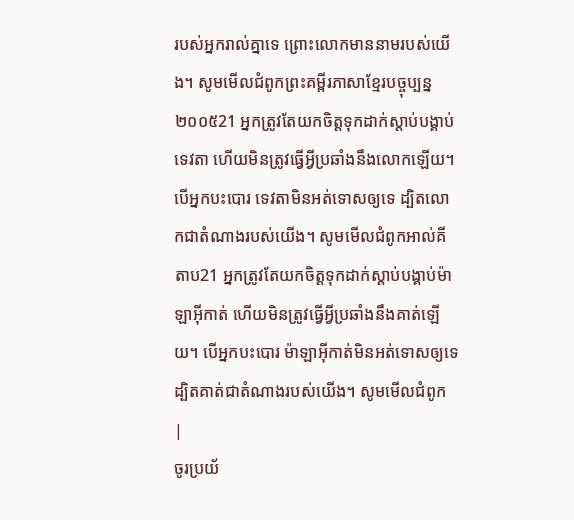របស់អ្នករាល់គ្នាទេ ព្រោះលោកមាននាមរបស់យើង។ សូមមើលជំពូកព្រះគម្ពីរភាសាខ្មែរបច្ចុប្បន្ន ២០០៥21 អ្នកត្រូវតែយកចិត្តទុកដាក់ស្ដាប់បង្គាប់ទេវតា ហើយមិនត្រូវធ្វើអ្វីប្រឆាំងនឹងលោកឡើយ។ បើអ្នកបះបោរ ទេវតាមិនអត់ទោសឲ្យទេ ដ្បិតលោកជាតំណាងរបស់យើង។ សូមមើលជំពូកអាល់គីតាប21 អ្នកត្រូវតែយកចិត្តទុកដាក់ស្តាប់បង្គាប់ម៉ាឡាអ៊ីកាត់ ហើយមិនត្រូវធ្វើអ្វីប្រឆាំងនឹងគាត់ឡើយ។ បើអ្នកបះបោរ ម៉ាឡាអ៊ីកាត់មិនអត់ទោសឲ្យទេ ដ្បិតគាត់ជាតំណាងរបស់យើង។ សូមមើលជំពូក |
ចូរប្រយ័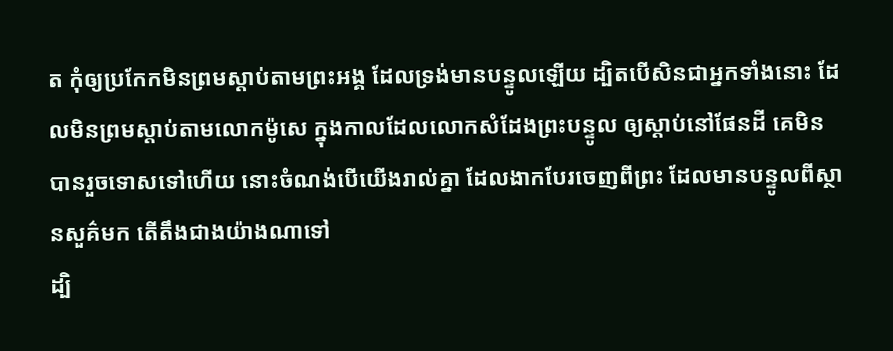ត កុំឲ្យប្រកែកមិនព្រមស្តាប់តាមព្រះអង្គ ដែលទ្រង់មានបន្ទូលឡើយ ដ្បិតបើសិនជាអ្នកទាំងនោះ ដែលមិនព្រមស្តាប់តាមលោកម៉ូសេ ក្នុងកាលដែលលោកសំដែងព្រះបន្ទូល ឲ្យស្តាប់នៅផែនដី គេមិនបានរួចទោសទៅហើយ នោះចំណង់បើយើងរាល់គ្នា ដែលងាកបែរចេញពីព្រះ ដែលមានបន្ទូលពីស្ថានសួគ៌មក តើតឹងជាងយ៉ាងណាទៅ
ដ្បិ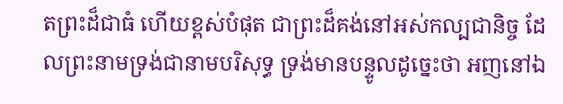តព្រះដ៏ជាធំ ហើយខ្ពស់បំផុត ជាព្រះដ៏គង់នៅអស់កល្បជានិច្ច ដែលព្រះនាមទ្រង់ជានាមបរិសុទ្ធ ទ្រង់មានបន្ទូលដូច្នេះថា អញនៅឯ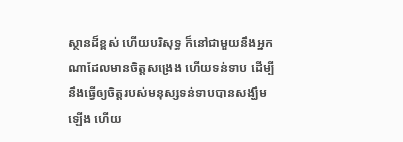ស្ថានដ៏ខ្ពស់ ហើយបរិសុទ្ធ ក៏នៅជាមួយនឹងអ្នកណាដែលមានចិត្តសង្រេង ហើយទន់ទាប ដើម្បីនឹងធ្វើឲ្យចិត្តរបស់មនុស្សទន់ទាបបានសង្ឃឹមឡើង ហើយ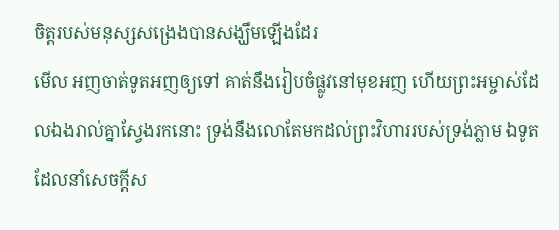ចិត្តរបស់មនុស្សសង្រេងបានសង្ឃឹមឡើងដែរ
មើល អញចាត់ទូតអញឲ្យទៅ គាត់នឹងរៀបចំផ្លូវនៅមុខអញ ហើយព្រះអម្ចាស់ដែលឯងរាល់គ្នាស្វែងរកនោះ ទ្រង់នឹងលោតែមកដល់ព្រះវិហាររបស់ទ្រង់ភ្លាម ឯទូតដែលនាំសេចក្ដីស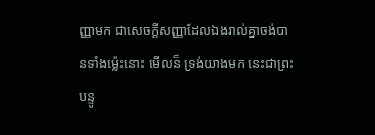ញ្ញាមក ជាសេចក្ដីសញ្ញាដែលឯងរាល់គ្នាចង់បានទាំងម៉្លេះនោះ មើលន៏ ទ្រង់យាងមក នេះជាព្រះបន្ទូ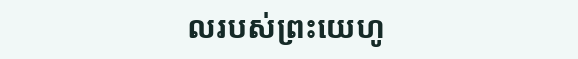លរបស់ព្រះយេហូ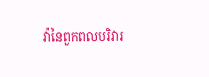វ៉ានៃពួកពលបរិវារ